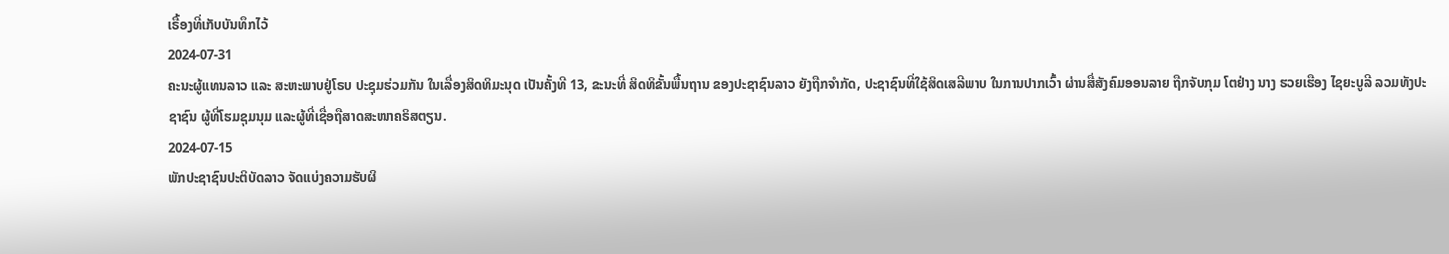ເຣື້ອງທີ່ເກັບບັນທຶກໄວ້
2024-07-31
ຄະນະຜູ້ແທນລາວ ແລະ ສະຫະພາບຢູ່ໂຣບ ປະຊຸມຮ່ວມກັນ ໃນເລື່ອງສິດທິມະນຸດ ເປັນຄັ້ງທີ 13, ຂະນະທີ່ ສິດທິຂັ້ນພື້ນຖານ ຂອງປະຊາຊົນລາວ ຍັງຖືກຈໍາກັດ, ປະຊາຊົນທີ່ໃຊ້ສິດເສລີພາບ ໃນການປາກເວົ້າ ຜ່ານສື່ສັງຄົມອອນລາຍ ຖືກຈັບກຸມ ໂຕຢ່າງ ນາງ ຮວຍເຮືອງ ໄຊຍະບູລີ ລວມທັງປະຊາຊົນ ຜູ້ທີ່ໂຮມຊຸມນຸມ ແລະຜູ້ທີ່ເຊື່ອຖືສາດສະໜາຄຣິສຕຽນ.
2024-07-15
ພັກປະຊາຊົນປະຕິບັດລາວ ຈັດແບ່ງຄວາມຮັບຜິ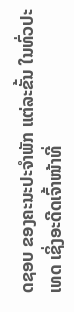ດຊອບ ຂອງຄະນະປະຈໍາພັກ ແຕ່ລະຂັ້ນ ໃນທົ່ວປະເທດ ເຊິ່ງອະດີດເຈົ້າໜ້າທີ່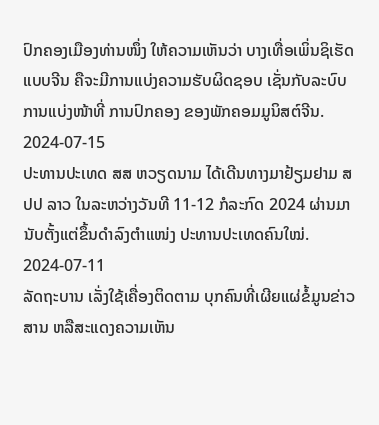ປົກຄອງເມືອງທ່ານໜຶ່ງ ໃຫ້ຄວາມເຫັນວ່າ ບາງເທື່ອເພິ່ນຊິເຮັດແບບຈີນ ຄືຈະມີການແບ່ງຄວາມຮັບຜິດຊອບ ເຊັ່ນກັບລະບົບການແບ່ງໜ້າທີ່ ການປົກຄອງ ຂອງພັກຄອມມູນິສຕ໌ຈີນ.
2024-07-15
ປະທານປະເທດ ສສ ຫວຽດນາມ ໄດ້ເດີນທາງມາຢ້ຽມຢາມ ສປປ ລາວ ໃນລະຫວ່າງວັນທີ 11-12 ກໍລະກົດ 2024 ຜ່ານມາ ນັບຕັ້ງແຕ່ຂຶ້ນດຳລົງຕຳແໜ່ງ ປະທານປະເທດຄົນໃໝ່.
2024-07-11
ລັດຖະບານ ເລັ່ງໃຊ້ເຄື່ອງຕິດຕາມ ບຸກຄົນທີ່ເຜີຍແຜ່ຂໍ້ມູນຂ່າວສານ ຫລືສະແດງຄວາມເຫັນ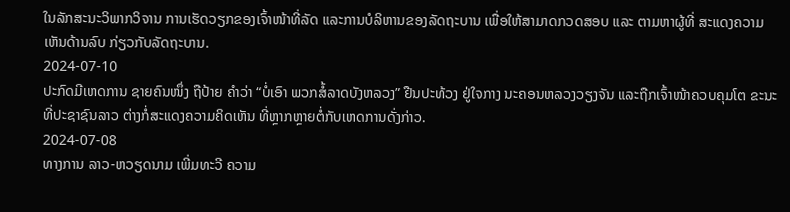ໃນລັກສະນະວິພາກວິຈານ ການເຮັດວຽກຂອງເຈົ້າໜ້າທີ່ລັດ ແລະການບໍລິຫານຂອງລັດຖະບານ ເພື່ອໃຫ້ສາມາດກວດສອບ ແລະ ຕາມຫາຜູ້ທີ່ ສະແດງຄວາມເຫັນດ້ານລົບ ກ່ຽວກັບລັດຖະບານ.
2024-07-10
ປະກົດມີເຫດການ ຊາຍຄົນໜຶ່ງ ຖືປ້າຍ ຄຳວ່າ “ບໍ່ເອົາ ພວກສໍ້ລາດບັງຫລວງ” ຢືນປະທ້ວງ ຢູ່ໃຈກາງ ນະຄອນຫລວງວຽງຈັນ ແລະຖືກເຈົ້າໜ້າຄວບຄຸມໂຕ ຂະນະທີ່ປະຊາຊົນລາວ ຕ່າງກໍ່ສະແດງຄວາມຄິດເຫັນ ທີ່ຫຼາກຫຼາຍຕໍ່ກັບເຫດການດັ່ງກ່າວ.
2024-07-08
ທາງການ ລາວ-ຫວຽດນາມ ເພີ່ມທະວີ ຄວາມ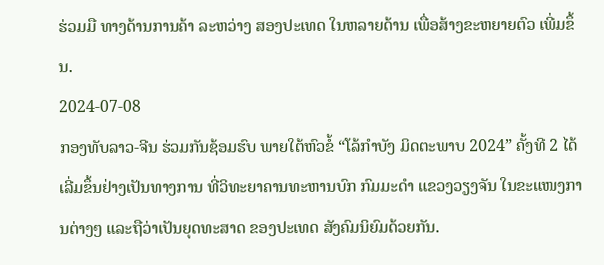ຮ່ວມມື ທາງດ້ານການຄ້າ ລະຫວ່າງ ສອງປະເທດ ໃນຫລາຍດ້ານ ເພື່ອສ້າງຂະຫຍາຍຕົວ ເພີ່ມຂຶ້ນ.
2024-07-08
ກອງທັບລາວ-ຈີນ ຮ່ວມກັນຊ້ອມຮົບ ພາຍໃຕ້ຫົວຂໍ້ “ໂລ້ກໍາບັງ ມິດຕະພາບ 2024” ຄັ້ງທີ 2 ໄດ້ເລີ່ມຂຶ້ນຢ່າງເປັນທາງການ ທີ່ວິທະຍາຄານທະຫານບົກ ກົມມະດໍາ ແຂວງວຽງຈັນ ໃນຂະແໜງການຕ່າງໆ ແລະຖືວ່າເປັນຍຸດທະສາດ ຂອງປະເທດ ສັງຄົມນິຍົມດ້ວຍກັນ.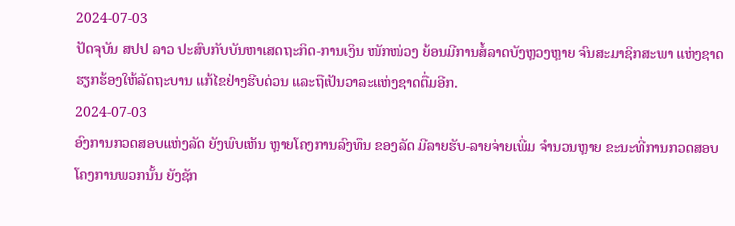2024-07-03
ປັດຈຸບັນ ສປປ ລາວ ປະສົບກັບບັນຫາເສດຖະກິດ-ການເງິນ ໜັກໜ່ວງ ຍ້ອນມີການສໍ້ລາດບັງຫຼວງຫຼາຍ ຈົນສະມາຊິກສະພາ ແຫ່ງຊາດຮຽກຮ້ອງໃຫ້ລັດຖະບານ ແກ້ໄຂຢ່າງຮີບດ່ວນ ແລະຖືເປັນວາລະແຫ່ງຊາດຕື່ມອີກ.
2024-07-03
ອົງການກວດສອບແຫ່ງລັດ ຍັງພົບເຫັນ ຫຼາຍໂຄງການລົງທຶນ ຂອງລັດ ມີລາຍຮັບ-ລາຍຈ່າຍເພີ່ມ ຈຳນວນຫຼາຍ ຂະນະທີ່ການກວດສອບ ໂຄງການພວກນັ້ນ ຍັງຊັກ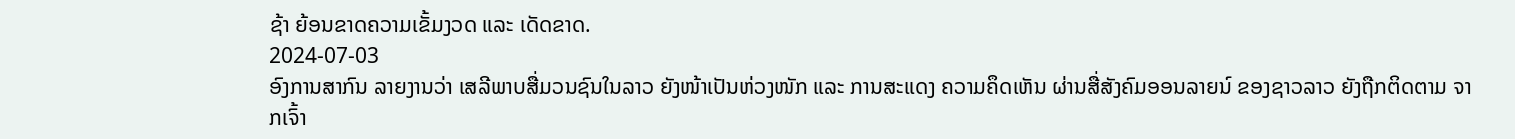ຊ້າ ຍ້ອນຂາດຄວາມເຂັ້ມງວດ ແລະ ເດັດຂາດ.
2024-07-03
ອົງການສາກົນ ລາຍງານວ່າ ເສລີພາບສື່ມວນຊົນໃນລາວ ຍັງໜ້າເປັນຫ່ວງໜັກ ແລະ ການສະແດງ ຄວາມຄຶດເຫັນ ຜ່ານສື່ສັງຄົມອອນລາຍນ໌ ຂອງຊາວລາວ ຍັງຖືກຕິດຕາມ ຈາກເຈົ້າ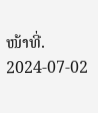ໜ້າທີ່.
2024-07-02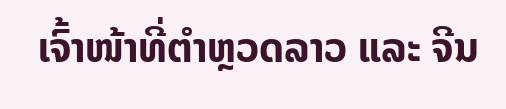ເຈົ້າໜ້າທີ່ຕຳຫຼວດລາວ ແລະ ຈີນ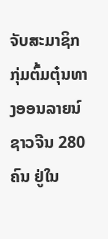ຈັບສະມາຊິກ ກຸ່ມຕົ້ມຕຸ໋ນທາງອອນລາຍນ໌ ຊາວຈີນ 280 ຄົນ ຢູ່ໃນ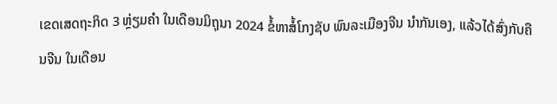ເຂດເສດຖະກິດ 3 ຫຼ່ຽມຄຳ ໃນເດືອນມິຖຸນາ 2024 ຂໍ້ຫາສໍ້ໂກງຊັບ ພົນລະເມືອງຈີນ ນຳກັນເອງ, ແລ້ວໄດ້ສົ່ງກັບຄືນຈີນ ໃນເດືອນ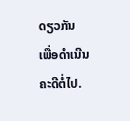ດຽວກັນ ເພື່ອດຳເນີນຄະດີຕໍ່ໄປ.